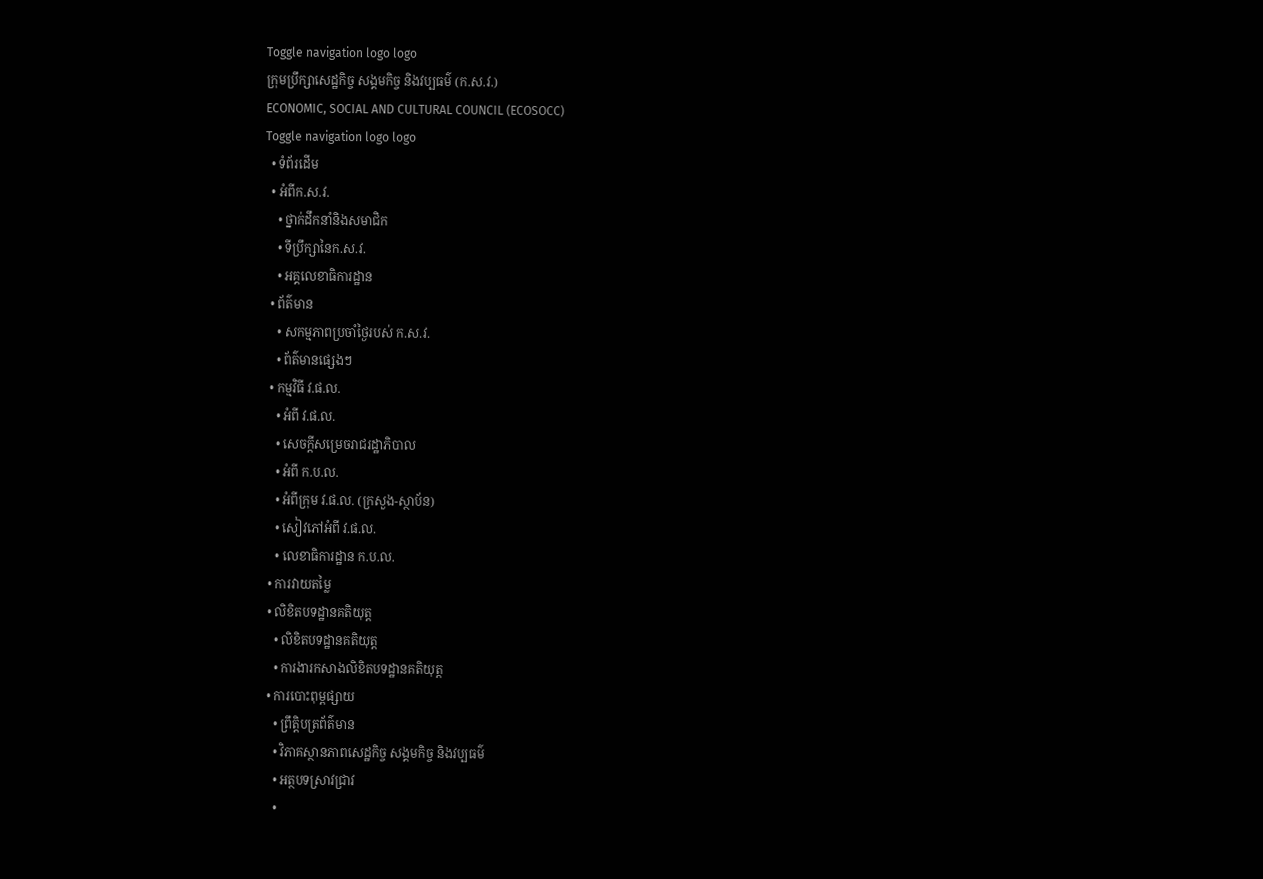Toggle navigation logo logo
ក្រុមប្រឹក្សាសេដ្ឋកិច្ច សង្គមកិច្ច និងវប្បធម៌ (ក.ស.វ.)
ECONOMIC, SOCIAL AND CULTURAL COUNCIL (ECOSOCC)
Toggle navigation logo logo
  • ទំព័រដើម
  • អំពីក.ស.វ.
    • ថ្នាក់ដឹកនាំនិងសមាជិក
    • ទីប្រឹក្សានៃក.ស.វ.
    • អគ្គលេខាធិការដ្ឋាន
  • ព័ត៌មាន
    • សកម្មភាពប្រចាំថ្ងៃរបស់ ក.ស.វ.
    • ព័ត៌មានផ្សេងៗ
  • កម្មវិធី វ.ផ.ល.
    • អំពី វ.ផ.ល.
    • សេចក្ដីសម្រេចរាជរដ្ឋាភិបាល
    • អំពី ក.ប.ល.
    • អំពីក្រុម វ.ផ.ល. (ក្រសួង-ស្ថាប័ន)
    • សៀវភៅអំពី វ.ផ.ល.
    • លេខាធិការដ្ឋាន ក.ប.ល.
  • ការវាយតម្លៃ
  • លិខិតបទដ្ឋានគតិយុត្ត
    • លិខិតបទដ្ឋានគតិយុត្ត
    • ការងារកសាងលិខិតបទដ្ឋានគតិយុត្ត
  • ការបោះពុម្ពផ្សាយ
    • ព្រឹត្តិបត្រព័ត៌មាន
    • វិភាគស្ថានភាពសេដ្ឋកិច្ច សង្គមកិច្ច និងវប្បធម៌
    • អត្ថបទស្រាវជ្រាវ
    •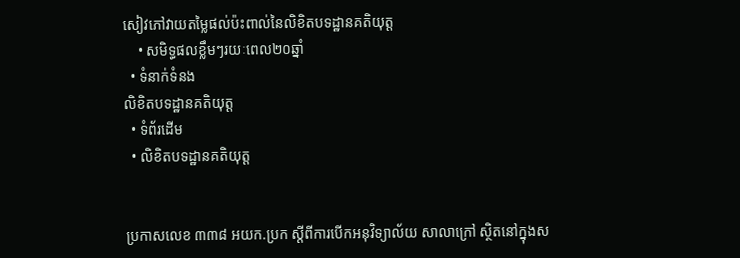សៀវភៅវាយតម្លៃផល់ប៉ះពាល់នៃលិខិតបទដ្ឋានគតិយុត្ត
    • សមិទ្ធផលខ្លឹមៗរយៈពេល២០ឆ្នាំ
  • ទំនាក់ទំនង
លិខិតបទដ្ឋានគតិយុត្ត
  • ទំព័រដើម
  • លិខិតបទដ្ឋានគតិយុត្ត


ប្រកាសលេខ ៣៣៨ អយក.ប្រក ស្ដីពីការបើកអនុវិទ្យាល័យ សាលាក្រៅ ស្ថិតនៅក្នុងស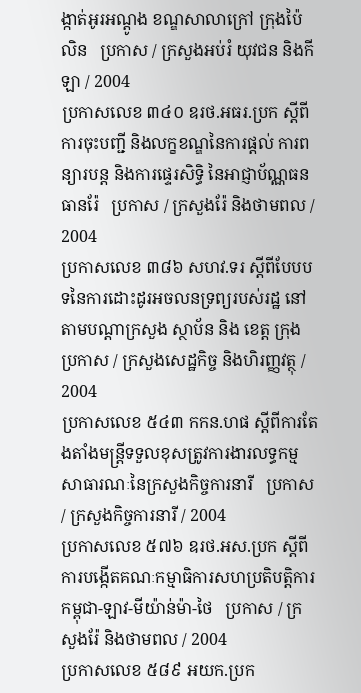ង្កាត់អូរអណ្ដូង ខណ្ឌសាលាក្រៅ ក្រុងប៉ៃលិន   ប្រកាស / ក្រសួងអប់រំ យុវជន និងកីឡា / 2004
ប្រកាសលេខ ៣៤០ ឧរថ.អធរ.ប្រក ស្ដីពីការចុះបញ្ជី និងលក្ខខណ្ឌនៃការផ្តល់ ការពន្យារបន្ដ និងការផ្ទេរសិទិ្ធ នៃអាជ្ញាប័ណ្ណធនធានរ៉ែ   ប្រកាស / ក្រសួងរ៉ែ និងថាមពល / 2004
ប្រកាសលេខ ៣៨៦ សហវ.ទរ ស្ដីពីបែបបទនៃការដោះដូរអចលនទ្រព្យរបស់រដ្ឋ នៅតាមបណ្ដាក្រសួង ស្ថាប័ន និង ខេត្ត ក្រុង   ប្រកាស / ក្រសួងសេដ្ឋកិច្ច និងហិរញ្ញវត្ថុ / 2004
ប្រកាសលេខ ៥៤៣ កកន.ហផ ស្ដីពីការតែងតាំងមន្រ្ដីទទួលខុសត្រូវការងារលទ្ធកម្មសាធារណៈនៃក្រសួងកិច្ចការនារី   ប្រកាស / ក្រសួងកិច្ចការនារី / 2004
ប្រកាសលេខ ៥៧៦ ឧរថ.អស.ប្រក ស្ដីពីការបង្កើតគណៈកម្មាធិការសហប្រតិបត្តិការកម្ពុជា-ឡាវ-មីយ៉ាន់ម៉ា-ថៃ   ប្រកាស / ក្រសួងរ៉ែ និងថាមពល / 2004
ប្រកាសលេខ ៥៨៩ អយក.ប្រក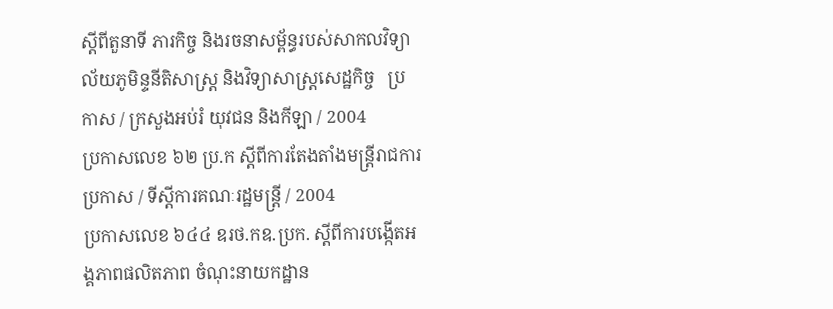ស្ដីពីតួនាទី ភារកិច្ច និងរចនាសម្ព័ន្ធរបស់សាកលវិទ្យាល័យភូមិន្ទនីតិសាស្ដ្រ និងវិទ្យាសាស្រ្តសេដ្ឋកិច្ច   ប្រកាស / ក្រសួងអប់រំ យុវជន និងកីឡា / 2004
ប្រកាសលេខ ៦២ ប្រ.ក ស្ដីពីការតែងតាំងមន្រ្ដីរាជការ   ប្រកាស / ទីស្តីការគណៈរដ្ឋមន្ត្រី / 2004
ប្រកាសលេខ ៦៤៤ ឧរថ.កឧ.ប្រក. ស្ដីពីការបង្កើតអង្គភាពផលិតភាព ចំណុះនាយកដ្ឋាន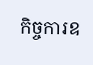កិច្ចការឧ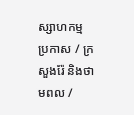ស្សាហកម្ម   ប្រកាស / ក្រសួងរ៉ែ និងថាមពល /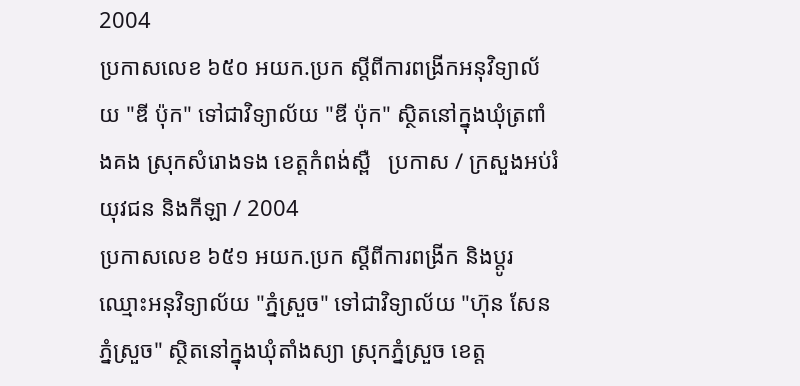2004
ប្រកាសលេខ ៦៥០ អយក.ប្រក ស្ដីពីការពង្រីកអនុវិទ្យាល័យ "ឌី ប៉ុក" ទៅជាវិទ្យាល័យ "ឌី ប៉ុក" ស្ថិតនៅក្នុងឃុំត្រពាំងគង ស្រុកសំរោងទង ខេត្តកំពង់ស្ពឺ   ប្រកាស / ក្រសួងអប់រំ យុវជន និងកីឡា / 2004
ប្រកាសលេខ ៦៥១ អយក.ប្រក ស្ដីពីការពង្រីក និងប្តូរឈ្មោះអនុវិទ្យាល័យ "ភ្នំស្រួច" ទៅជាវិទ្យាល័យ "ហ៊ុន សែន ភ្នំស្រួច" ស្ថិតនៅក្នុងឃុំតាំងស្យា ស្រុកភ្នំស្រួច ខេត្ត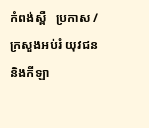កំពង់ស្ពឺ   ប្រកាស / ក្រសួងអប់រំ យុវជន និងកីឡា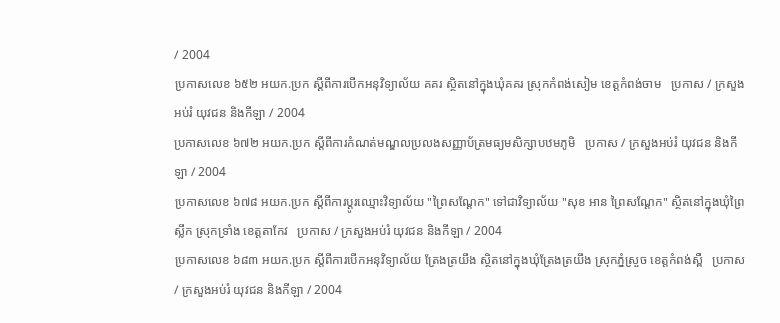/ 2004
ប្រកាសលេខ ៦៥២ អយក.ប្រក ស្ដីពីការបើកអនុវិទ្យាល័យ គគរ ស្ថិតនៅក្នុងឃុំគគរ ស្រុកកំពង់សៀម ខេត្តកំពង់ចាម   ប្រកាស / ក្រសួងអប់រំ យុវជន និងកីឡា / 2004
ប្រកាសលេខ ៦៧២ អយក.ប្រក ស្ដីពីការកំណត់មណ្ឌលប្រលងសញ្ញាប័ត្រមធ្យមសិក្សាបឋមភូមិ   ប្រកាស / ក្រសួងអប់រំ យុវជន និងកីឡា / 2004
ប្រកាសលេខ ៦៧៨ អយក.ប្រក ស្ដីពីការប្តូរឈ្មោះវិទ្យាល័យ "ព្រៃសណ្ដែក" ទៅជាវិទ្យាល័យ "សុខ អាន ព្រៃសណ្ដែក" ស្ថិតនៅក្នុងឃុំព្រៃស្លឹក ស្រុកទាំ្រង ខេត្តតាកែវ   ប្រកាស / ក្រសួងអប់រំ យុវជន និងកីឡា / 2004
ប្រកាសលេខ ៦៨៣ អយក.ប្រក ស្ដីពីការបើកអនុវិទ្យាល័យ ត្រែងត្រយឹង ស្ថិតនៅក្នុងឃុំត្រែងត្រយឹង ស្រុកភ្នំស្រួច ខេត្តកំពង់ស្ពឺ   ប្រកាស / ក្រសួងអប់រំ យុវជន និងកីឡា / 2004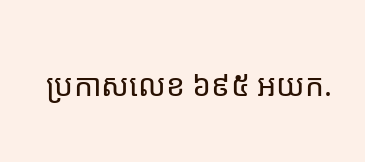ប្រកាសលេខ ៦៩៥ អយក.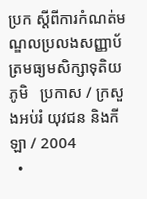ប្រក ស្ដីពីការកំណត់មណ្ឌលប្រលងសញ្ញាប័ត្រមធ្យមសិក្សាទុតិយភូមិ   ប្រកាស / ក្រសួងអប់រំ យុវជន និងកីឡា / 2004
  •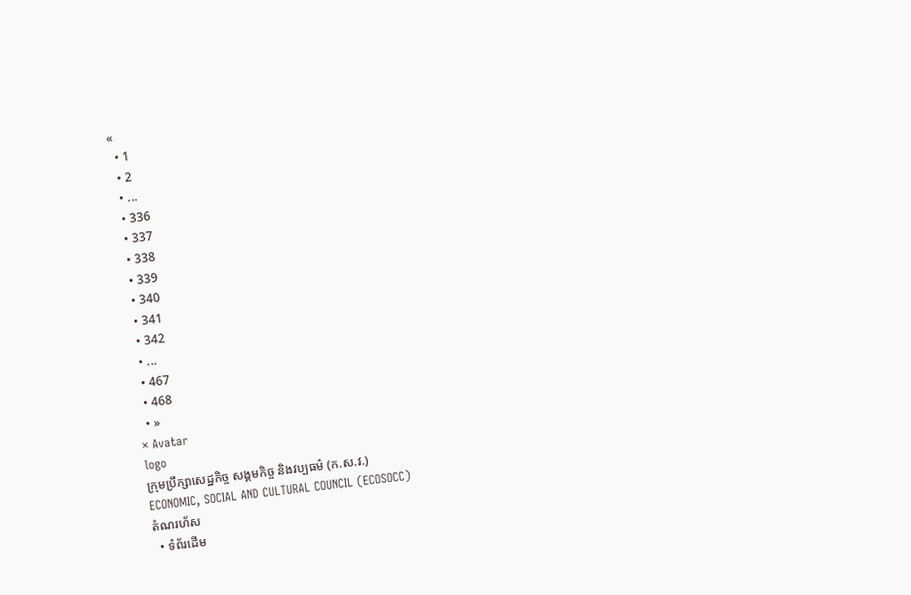«
  • 1
  • 2
  • ...
  • 336
  • 337
  • 338
  • 339
  • 340
  • 341
  • 342
  • ...
  • 467
  • 468
  • »
× Avatar
logo
ក្រុមប្រឹក្សាសេដ្ឋកិច្ច សង្គមកិច្ច និងវប្បធម៌ (ក.ស.វ.)
ECONOMIC, SOCIAL AND CULTURAL COUNCIL (ECOSOCC)
តំណរហ័ស
  • ទំព័រដើម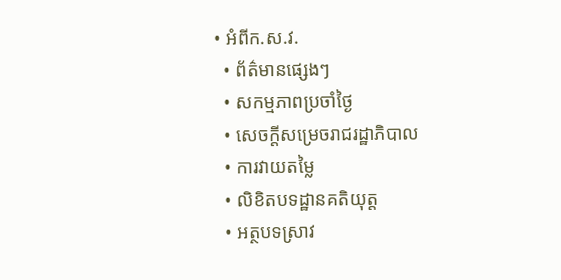• អំពីក.ស.វ.
  • ព័ត៌មានផ្សេងៗ
  • សកម្មភាពប្រចាំថ្ងៃ
  • សេចក្ដីសម្រេចរាជរដ្ឋាភិបាល
  • ការវាយតម្លៃ
  • លិខិតបទដ្ឋានគតិយុត្ត
  • អត្ថបទស្រាវ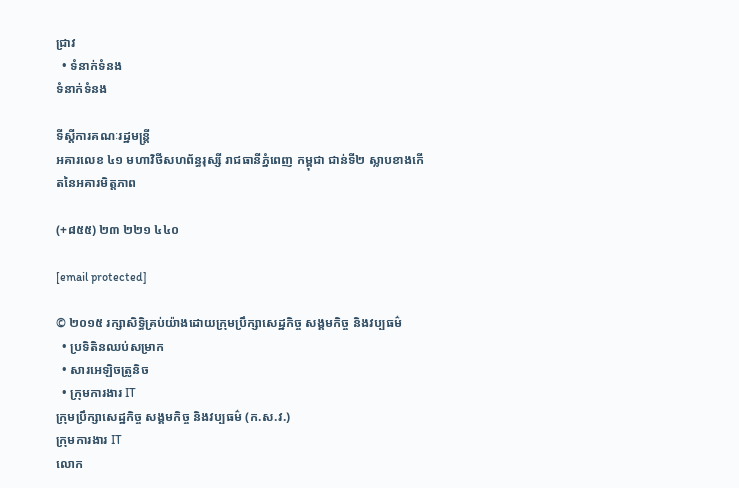ជ្រាវ
  • ទំនាក់ទំនង
ទំនាក់ទំនង

ទីស្តីការគណៈរដ្ឋមន្ត្រី
អគារលេខ ៤១ មហាវិថីសហព័ន្ធរុស្សី រាជធានីភ្នំពេញ កម្ពុជា ជាន់ទី២ ស្លាបខាងកើតនៃអគារមិត្តភាព

(+៨៥៥) ២៣ ២២១ ៤៤០

[email protected]

© ២០១៥ រក្សាសិទ្ធិគ្រប់យ៉ាងដោយក្រុមប្រឹក្សាសេដ្ឋកិច្ច សង្គមកិច្ច និងវប្បធម៌
  • ប្រទិតិនឈប់សម្រាក
  • សារអេឡិចត្រូនិច
  • ក្រុមការងារ IT
ក្រុមប្រឹក្សាសេដ្ឋកិច្ច សង្គមកិច្ច និងវប្បធម៌ (ក.ស.វ.)
ក្រុមការងារ IT
លោក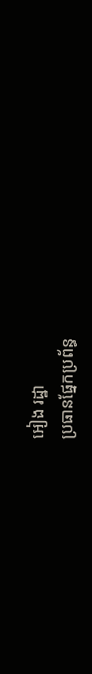អៀង រដ្ឋា
ប្រធានផ្នែកប្រព័ន្ធ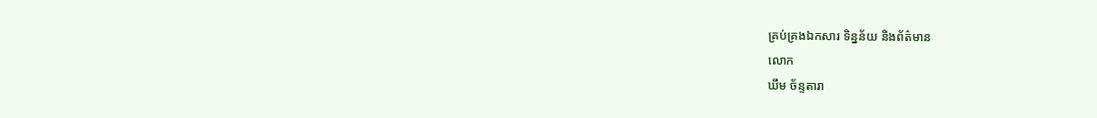គ្រប់គ្រងឯកសារ ទិន្នន័យ និងព័ត៌មាន
លោក
ឃឹម ច័ន្ទតារា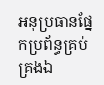អនុប្រធានផ្នែកប្រព័ន្ធគ្រប់គ្រងឯ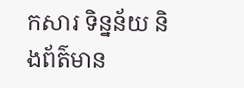កសារ ទិន្នន័យ និងព័ត៌មាន